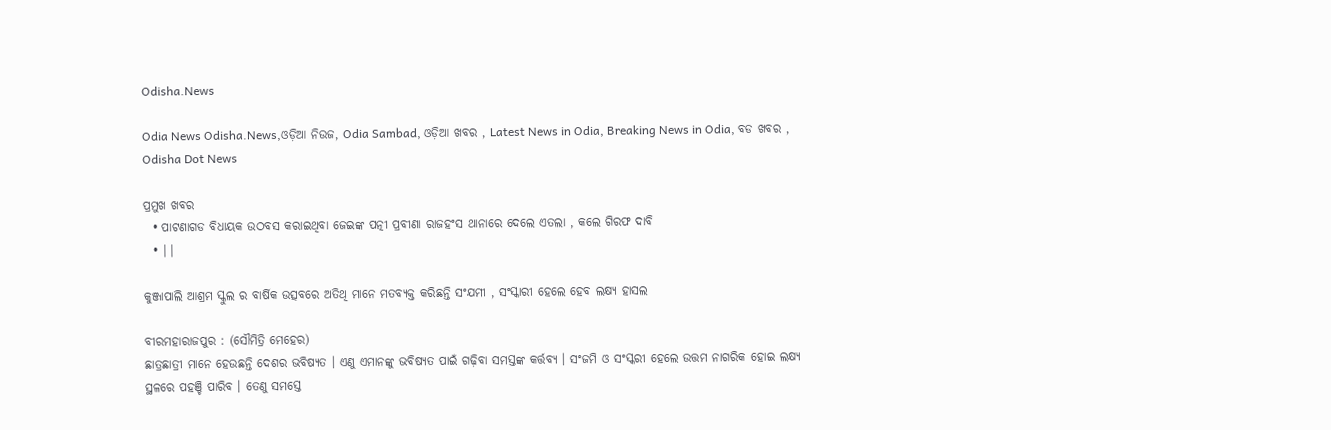Odisha.News

Odia News Odisha.News,ଓଡ଼ିଆ ନିଉଜ, Odia Sambad, ଓଡ଼ିଆ ଖବର , Latest News in Odia, Breaking News in Odia, ବଡ ଖବର , Odisha Dot News

ପ୍ରମୁଖ ଖବର
  • ପାଟଣାଗଡ ବିଧାୟକ ଉଠବସ କରାଇଥିବା ଜେଇଙ୍କ ପତ୍ନୀ ପ୍ରବୀଣା ରାଜହଂସ ଥାନାରେ ଦେଲେ ଏତଲା , କଲେ ଗିରଫ ଦାବି
  • ||

କୁଞ୍ଜାପାଲି ଆଶ୍ରମ ସ୍କୁଲ ର ବାର୍ଷିକ ଉତ୍ସବରେ ଅତିଥି ମାନେ ମତବ୍ୟକ୍ତ କରିଛନ୍ତି ସଂଯମୀ , ସଂସ୍କାରୀ ହେଲେ ହେବ ଲକ୍ଷ୍ୟ ହାସଲ

ବୀରମହାରାଜପୁର : (ସୌମିତ୍ରି ମେହେର)
ଛାତ୍ରଛାତ୍ରୀ ମାନେ ହେଉଛନ୍ତି ଦେଶର ଭବିଷ୍ୟତ । ଏଣୁ ଏମାନଙ୍କୁ ଭବିଷ୍ୟତ ପାଇଁ ଗଢ଼ିବା ସମସ୍ତଙ୍କ କର୍ତ୍ତବ୍ୟ । ସଂଜମି ଓ ସଂସ୍କରୀ ହେଲେ ଉତ୍ତମ ନାଗରିକ ହୋଇ ଲକ୍ଷ୍ୟ ସ୍ଥଳରେ ପହଞ୍ଚି ପାରିବ । ତେଣୁ ସମସ୍ତେ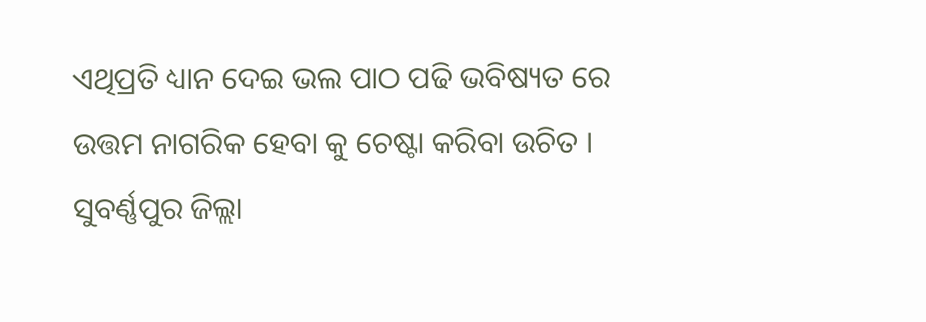ଏଥିପ୍ରତି ଧ୍ୟାନ ଦେଇ ଭଲ ପାଠ ପଢି ଭବିଷ୍ୟତ ରେ ଉତ୍ତମ ନାଗରିକ ହେବା କୁ ଚେଷ୍ଟା କରିବା ଉଚିତ । ସୁବର୍ଣ୍ଣପୁର ଜିଲ୍ଲା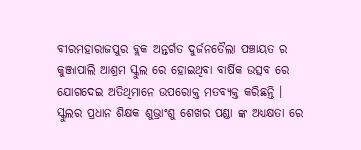ବୀରମହାରାଜପୁର ବ୍ଲକ ଅନ୍ତର୍ଗତ ଦୁର୍ଜନତୈଲା ପଞ୍ଚାୟତ ର କୁଞ୍ଜାପାଲି ଆଶ୍ରମ ସ୍କୁଲ ରେ ହୋଇଥିବା ବାର୍ଷିକ ଉତ୍ସବ ରେ ଯୋଗଦେଇ ଅତିଥିମାନେ ଉପରୋକ୍ତ ମତବ୍ୟକ୍ତ କରିଛନ୍ତି । ସ୍କୁଲର ପ୍ରଧାନ ଶିକ୍ଷକ ଶୁଭ୍ରାଂଶୁ ଶେଖର ପଣ୍ଡା ଙ୍କ ଅଧ୍ୟକ୍ଷତା ରେ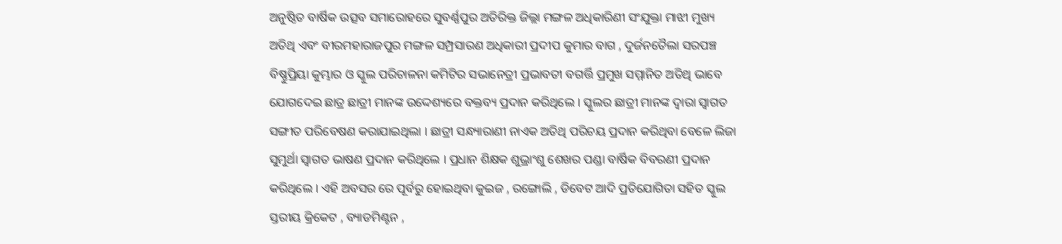ଅନୁଷ୍ଠିତ ବାର୍ଷିକ ଉତ୍ସବ ସମାରୋହରେ ସୁବର୍ଣ୍ଣପୁର ଅତିରିକ୍ତ ଜିଲ୍ଲା ମଙ୍ଗଳ ଅଧିକାରିଣୀ ସଂଯୁକ୍ତା ମାଝୀ ମୁଖ୍ୟ ଅତିଥି ଏବଂ ବୀରମହାରାଜପୁର ମଙ୍ଗଳ ସମ୍ପ୍ରସାରଣ ଅଧିକାରୀ ପ୍ରଦୀପ କୁମାର ବାଗ , ଦୁର୍ଜନତୈଲା ସରପଞ୍ଚ ବିଷ୍ଣୁପ୍ରିୟା କୁମ୍ଭାର ଓ ସ୍କୁଲ ପରିଚାଳନା କମିଟିର ସଭାନେତ୍ରୀ ପ୍ରଭାବତୀ ବଗର୍ତ୍ତି ପ୍ରମୁଖ ସମ୍ମାନିତ ଅତିଥି ଭାବେ ଯୋଗଦେଇ ଛାତ୍ର ଛାତ୍ରୀ ମାନଙ୍କ ଉଦ୍ଦେଶ୍ୟରେ ବକ୍ତବ୍ୟ ପ୍ରଦାନ କରିଥିଲେ । ସ୍କୁଲର ଛାତ୍ରୀ ମାନଙ୍କ ଦ୍ଵାରା ସ୍ବାଗତ ସଙ୍ଗୀତ ପରିବେଷଣ କରାଯାଇଥିଲା । ଛାତ୍ରୀ ସନ୍ଧ୍ୟାରାଣୀ ନାଏକ ଅତିଥି ପରିଚୟ ପ୍ରଦାନ କରିଥିବା ବେଳେ ଲିଜା ସୁମୁର୍ଥା ସ୍ବାଗତ ଭାଷଣ ପ୍ରଦାନ କରିଥିଲେ । ପ୍ରଧାନ ଶିକ୍ଷକ ଶୁଭ୍ରାଂଶୁ ଶେଖର ପଣ୍ଡା ବାର୍ଷିକ ବିବରଣୀ ପ୍ରଦାନ କରିଥିଲେ । ଏହି ଅବସର ରେ ପୂର୍ବରୁ ହୋଇଥିବା କୁଇଜ , ରଙ୍ଗୋଲି , ଡିବେଟ ଆଦି ପ୍ରତିଯୋଗିତା ସହିତ ସ୍କୁଲ ସ୍ତରୀୟ କ୍ରିକେଟ , ବ୍ୟାଡମିଣ୍ଟନ ,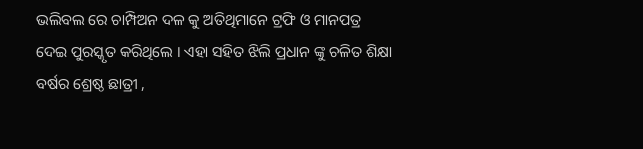ଭଲିବଲ ରେ ଚାମ୍ପିଅନ ଦଳ କୁ ଅତିଥିମାନେ ଟ୍ରଫି ଓ ମାନପତ୍ର ଦେଇ ପୁରସ୍କୃତ କରିଥିଲେ । ଏହା ସହିତ ଝିଲି ପ୍ରଧାନ ଙ୍କୁ ଚଳିତ ଶିକ୍ଷା ବର୍ଷର ଶ୍ରେଷ୍ଠ ଛାତ୍ରୀ ,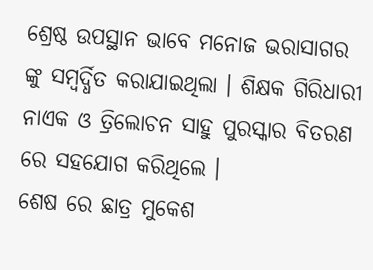ଶ୍ରେଷ୍ଠ ଉପସ୍ଥାନ ଭାବେ ମନୋଜ ଭରାସାଗର ଙ୍କୁ ସମ୍ବର୍ଦ୍ଧିତ କରାଯାଇଥିଲା । ଶିକ୍ଷକ ଗିରିଧାରୀ ନାଏକ ଓ ତ୍ରିଲୋଚନ ସାହୁ ପୁରସ୍କାର ବିତରଣ ରେ ସହଯୋଗ କରିଥିଲେ ।
ଶେଷ ରେ ଛାତ୍ର ମୁକେଶ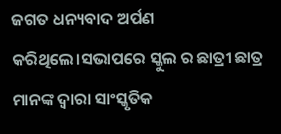ଜଗତ ଧନ୍ୟବାଦ ଅର୍ପଣ କରିଥିଲେ।ସଭାପରେ ସ୍କୁଲ ର ଛାତ୍ରୀ ଛାତ୍ର ମାନଙ୍କ ଦ୍ଵାରା ସାଂସ୍କୃତିକ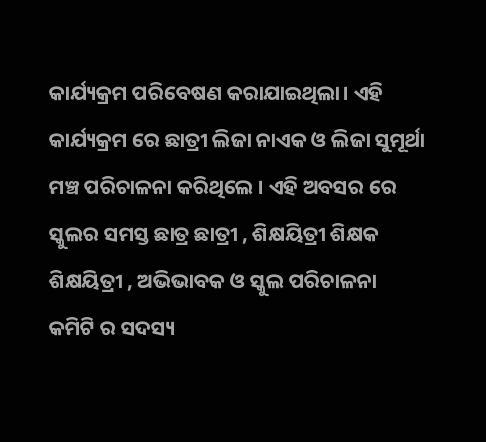କାର୍ଯ୍ୟକ୍ରମ ପରିବେଷଣ କରାଯାଇଥିଲା। ଏହି କାର୍ଯ୍ୟକ୍ରମ ରେ ଛାତ୍ରୀ ଲିଜା ନାଏକ ଓ ଲିଜା ସୁମୂର୍ଥା ମଞ୍ଚ ପରିଚାଳନା କରିଥିଲେ । ଏହି ଅବସର ରେ ସ୍କୁଲର ସମସ୍ତ ଛାତ୍ର ଛାତ୍ରୀ , ଶିକ୍ଷୟିତ୍ରୀ ଶିକ୍ଷକ ଶିକ୍ଷୟିତ୍ରୀ , ଅଭିଭାବକ ଓ ସ୍କୁଲ ପରିଚାଳନା କମିଟି ର ସଦସ୍ୟ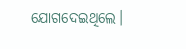ଯୋଗଦେଇଥିଲେ।